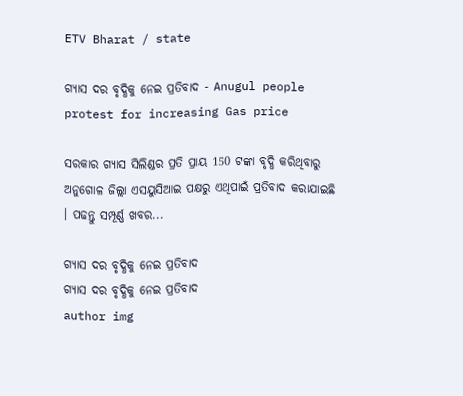ETV Bharat / state

ଗ୍ୟାସ ଦର ବୃଦ୍ଧିକୁ ନେଇ ପ୍ରତିବାଦ - Anugul people protest for increasing Gas price

ସରକାର ଗ୍ୟାସ ସିଲିଣ୍ଡର ପ୍ରତି ପ୍ରାୟ 150 ଟଙ୍କା ବୃଦ୍ଧି କରିଥିବାରୁ ଅନୁଗୋଳ ଜିଲ୍ଲା ଏସୟୁସିଆଇ ପକ୍ଷରୁ ଏଥିପାଇଁ ପ୍ରତିବାଦ କରାଯାଇଛି । ପଢନ୍ତୁ ସମ୍ପୂର୍ଣ୍ଣ ଖବର...

ଗ୍ୟାସ ଦର ବୃଦ୍ଧିକୁ ନେଇ ପ୍ରତିବାଦ
ଗ୍ୟାସ ଦର ବୃଦ୍ଧିକୁ ନେଇ ପ୍ରତିବାଦ
author img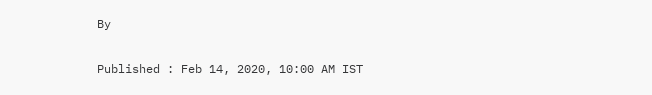By

Published : Feb 14, 2020, 10:00 AM IST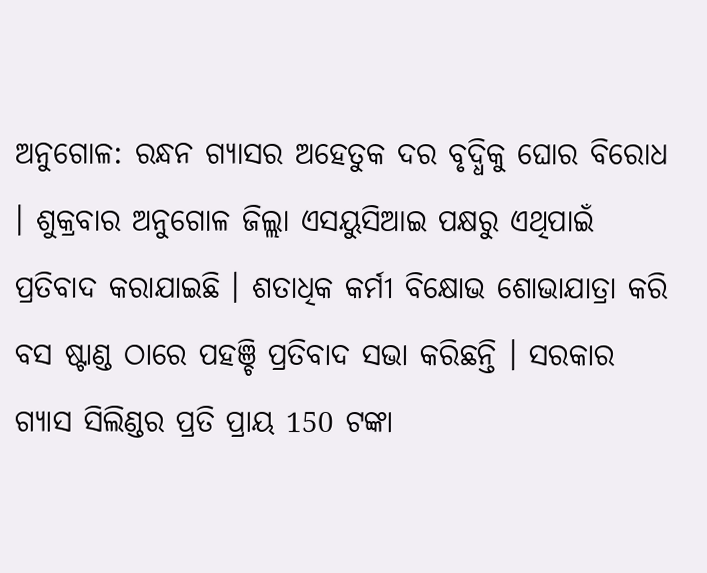ଅନୁଗୋଳ: ରନ୍ଧନ ଗ୍ୟାସର ଅହେତୁକ ଦର ବୃଦ୍ଧିକୁ ଘୋର ବିରୋଧ । ଶୁକ୍ରବାର ଅନୁଗୋଳ ଜିଲ୍ଲା ଏସୟୁସିଆଇ ପକ୍ଷରୁ ଏଥିପାଇଁ ପ୍ରତିବାଦ କରାଯାଇଛି । ଶତାଧିକ କର୍ମୀ ବିକ୍ଷୋଭ ଶୋଭାଯାତ୍ରା କରି ବସ ଷ୍ଟାଣ୍ଡ ଠାରେ ପହଞ୍ଚି ପ୍ରତିବାଦ ସଭା କରିଛନ୍ତି । ସରକାର ଗ୍ୟାସ ସିଲିଣ୍ଡର ପ୍ରତି ପ୍ରାୟ 150 ଟଙ୍କା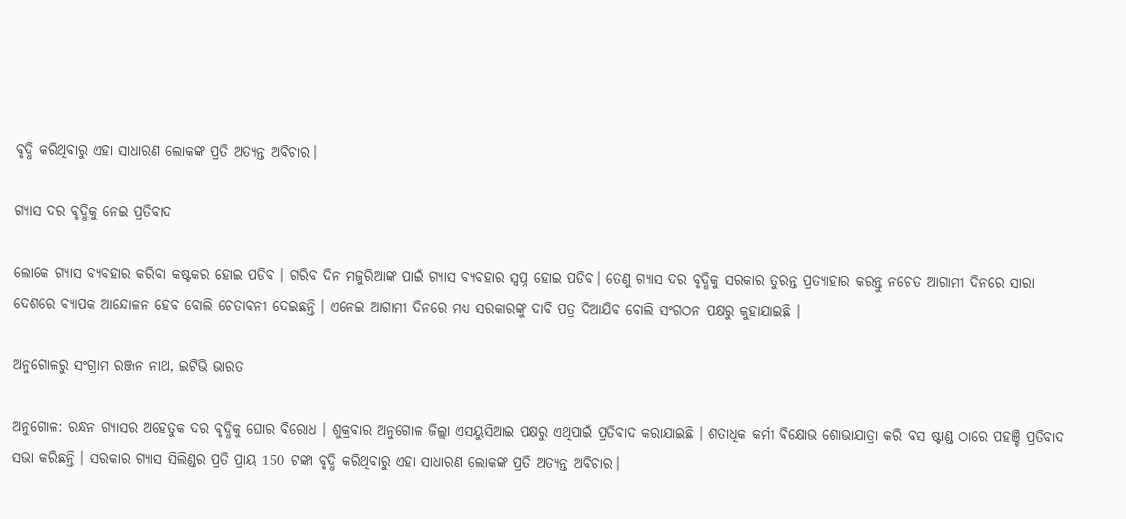ବୃଦ୍ଧି କରିଥିବାରୁ ଏହା ସାଧାରଣ ଲୋକଙ୍କ ପ୍ରତି ଅତ୍ୟନ୍ତ ଅବିଚାର।

ଗ୍ୟାସ ଦର ବୃଦ୍ଧିକୁ ନେଇ ପ୍ରତିବାଦ

ଲୋକେ ଗ୍ୟାସ ବ୍ୟବହାର କରିବା କଷ୍ଟକର ହୋଇ ପଡିବ । ଗରିବ ଦିନ ମଜୁରିଆଙ୍କ ପାଇଁ ଗ୍ୟାସ ବ୍ୟବହାର ସ୍ବପ୍ନ ହୋଇ ପଡିବ। ତେଣୁ ଗ୍ୟାସ ଦର ବୃଦ୍ଧିକୁ ସରକାର ତୁରନ୍ତ ପ୍ରତ୍ୟାହାର କରନ୍ତୁ ନଚେତ ଆଗାମୀ ଦିନରେ ସାରା ଦେଶରେ ବ୍ୟାପକ ଆନ୍ଦୋଳନ ହେବ ବୋଲି ଚେତାବନୀ ଦେଇଛନ୍ତି । ଏନେଇ ଆଗାମୀ ଦିନରେ ମଧ୍ୟ ସରକାରଙ୍କୁ ଦାବି ପତ୍ର ଦିଆଯିବ ବୋଲି ସଂଗଠନ ପକ୍ଷରୁ କୁହାଯାଇଛି ।

ଅନୁଗୋଳରୁ ସଂଗ୍ରାମ ରଞ୍ଜନ ନାଥ, ଇଟିଭି ଭାରତ

ଅନୁଗୋଳ: ରନ୍ଧନ ଗ୍ୟାସର ଅହେତୁକ ଦର ବୃଦ୍ଧିକୁ ଘୋର ବିରୋଧ । ଶୁକ୍ରବାର ଅନୁଗୋଳ ଜିଲ୍ଲା ଏସୟୁସିଆଇ ପକ୍ଷରୁ ଏଥିପାଇଁ ପ୍ରତିବାଦ କରାଯାଇଛି । ଶତାଧିକ କର୍ମୀ ବିକ୍ଷୋଭ ଶୋଭାଯାତ୍ରା କରି ବସ ଷ୍ଟାଣ୍ଡ ଠାରେ ପହଞ୍ଚି ପ୍ରତିବାଦ ସଭା କରିଛନ୍ତି । ସରକାର ଗ୍ୟାସ ସିଲିଣ୍ଡର ପ୍ରତି ପ୍ରାୟ 150 ଟଙ୍କା ବୃଦ୍ଧି କରିଥିବାରୁ ଏହା ସାଧାରଣ ଲୋକଙ୍କ ପ୍ରତି ଅତ୍ୟନ୍ତ ଅବିଚାର।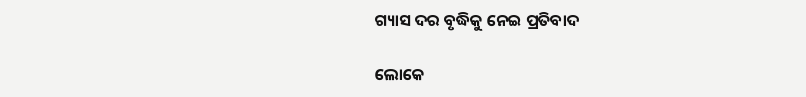ଗ୍ୟାସ ଦର ବୃଦ୍ଧିକୁ ନେଇ ପ୍ରତିବାଦ

ଲୋକେ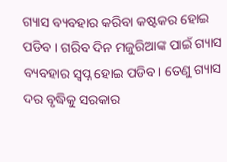ଗ୍ୟାସ ବ୍ୟବହାର କରିବା କଷ୍ଟକର ହୋଇ ପଡିବ । ଗରିବ ଦିନ ମଜୁରିଆଙ୍କ ପାଇଁ ଗ୍ୟାସ ବ୍ୟବହାର ସ୍ବପ୍ନ ହୋଇ ପଡିବ। ତେଣୁ ଗ୍ୟାସ ଦର ବୃଦ୍ଧିକୁ ସରକାର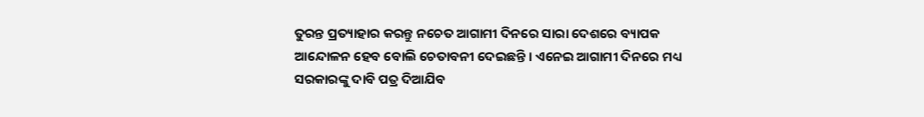ତୁରନ୍ତ ପ୍ରତ୍ୟାହାର କରନ୍ତୁ ନଚେତ ଆଗାମୀ ଦିନରେ ସାରା ଦେଶରେ ବ୍ୟାପକ ଆନ୍ଦୋଳନ ହେବ ବୋଲି ଚେତାବନୀ ଦେଇଛନ୍ତି । ଏନେଇ ଆଗାମୀ ଦିନରେ ମଧ୍ୟ ସରକାରଙ୍କୁ ଦାବି ପତ୍ର ଦିଆଯିବ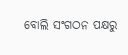ବୋଲି ସଂଗଠନ ପକ୍ଷରୁ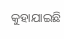କୁହାଯାଇଛି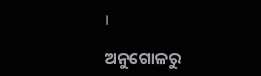।

ଅନୁଗୋଳରୁ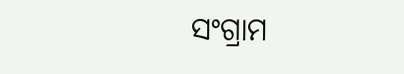ସଂଗ୍ରାମ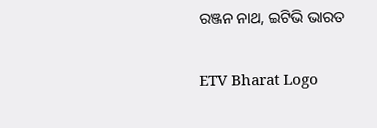ରଞ୍ଜନ ନାଥ, ଇଟିଭି ଭାରତ

ETV Bharat Logo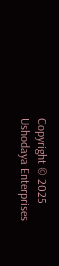Copyright © 2025 Ushodaya Enterprises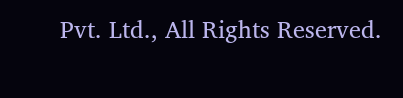Pvt. Ltd., All Rights Reserved.